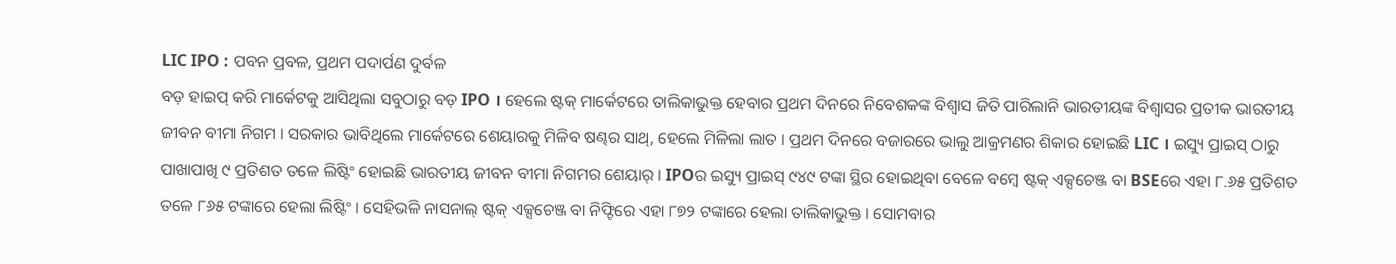LIC IPO : ପବନ ପ୍ରବଳ, ପ୍ରଥମ ପଦାର୍ପଣ ଦୁର୍ବଳ
ବଡ଼ ହାଇପ୍ କରି ମାର୍କେଟକୁ ଆସିଥିଲା ସବୁଠାରୁ ବଡ଼ IPO । ହେଲେ ଷ୍ଟକ୍ ମାର୍କେଟରେ ତାଲିକାଭୁକ୍ତ ହେବାର ପ୍ରଥମ ଦିନରେ ନିବେଶକଙ୍କ ବିଶ୍ବାସ ଜିତି ପାରିଲାନି ଭାରତୀୟଙ୍କ ବିଶ୍ବାସର ପ୍ରତୀକ ଭାରତୀୟ ଜୀବନ ବୀମା ନିଗମ । ସରକାର ଭାବିଥିଲେ ମାର୍କେଟରେ ଶେୟାରକୁ ମିଳିବ ଷଣ୍ଢର ସାଥ୍, ହେଲେ ମିଳିଲା ଲାତ । ପ୍ରଥମ ଦିନରେ ବଜାରରେ ଭାଲୁ ଆକ୍ରମଣର ଶିକାର ହୋଇଛି LIC । ଇସ୍ୟୁ ପ୍ରାଇସ୍ ଠାରୁ ପାଖାପାଖି ୯ ପ୍ରତିଶତ ତଳେ ଲିଷ୍ଟିଂ ହୋଇଛି ଭାରତୀୟ ଜୀବନ ବୀମା ନିଗମର ଶେୟାର୍ । IPOର ଇସ୍ୟୁ ପ୍ରାଇସ୍ ୯୪୯ ଟଙ୍କା ସ୍ଥିର ହୋଇଥିବା ବେଳେ ବମ୍ବେ ଷ୍ଟକ୍ ଏକ୍ସଚେଞ୍ଜ ବା BSEରେ ଏହା ୮.୬୫ ପ୍ରତିଶତ ତଳେ ୮୬୫ ଟଙ୍କାରେ ହେଲା ଲିଷ୍ଟିଂ । ସେହିଭଳି ନାସନାଲ୍ ଷ୍ଟକ୍ ଏକ୍ସଚେଞ୍ଜ ବା ନିଫ୍ଟିରେ ଏହା ୮୭୨ ଟଙ୍କାରେ ହେଲା ତାଲିକାଭୁକ୍ତ । ସୋମବାର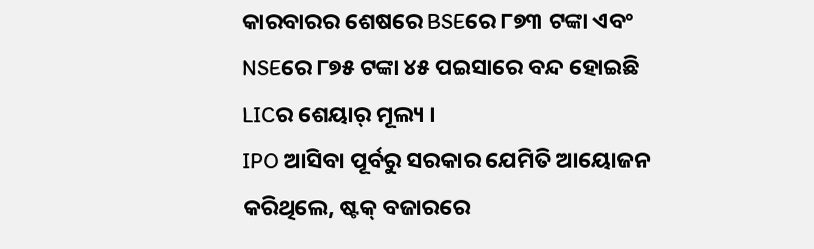କାରବାରର ଶେଷରେ BSEରେ ୮୭୩ ଟଙ୍କା ଏବଂ NSEରେ ୮୭୫ ଟଙ୍କା ୪୫ ପଇସାରେ ବନ୍ଦ ହୋଇଛି LICର ଶେୟାର୍ ମୂଲ୍ୟ ।
IPO ଆସିବା ପୂର୍ବରୁ ସରକାର ଯେମିତି ଆୟୋଜନ କରିଥିଲେ, ଷ୍ଟକ୍ ବଜାରରେ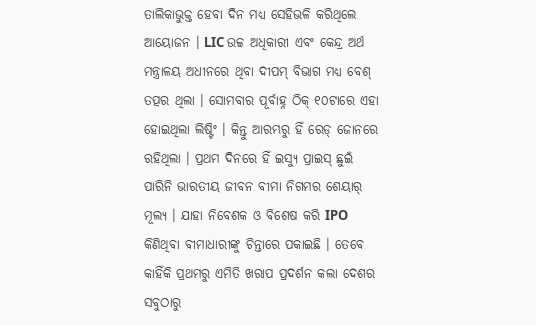ତାଲିକାଭୁକ୍ତ ହେବା ଦିନ ମଧ୍ୟ ସେହିଭଳି କରିଥିଲେ ଆୟୋଜନ । LIC ଉଚ୍ଚ ଅଧିକାରୀ ଏବଂ କେନ୍ଦ୍ର ଅର୍ଥ ମନ୍ତ୍ରାଳୟ ଅଧୀନରେ ଥିବା ଦୀପମ୍ ବିଭାଗ ମଧ୍ୟ ବେଶ୍ ତତ୍ପର ଥିଲା । ସୋମବାର ପୂର୍ବାହ୍ନ ଠିକ୍ ୧୦ଟାରେ ଏହା ହୋଇଥିଲା ଲିଷ୍ଟିଂ । କିନ୍ତୁ ଆରମ୍ଭରୁ ହିଁ ରେଡ୍ ଜୋନରେ ରହିଥିଲା । ପ୍ରଥମ ଦିନରେ ହିଁ ଇସ୍ୟୁ ପ୍ରାଇସ୍ ଛୁଇଁ ପାରିନି ଭାରତୀୟ ଜୀବନ ବୀମା ନିଗମର ଶେୟାର୍ ମୂଲ୍ୟ । ଯାହା ନିବେଶକ ଓ ବିଶେଷ କରି IPO କିଣିଥିବା ବୀମାଧାରୀଙ୍କୁ ଚିନ୍ତାରେ ପକାଇଛି । ତେବେ କାହିଁକି ପ୍ରଥମରୁ ଏମିତି ଖରାପ ପ୍ରଦର୍ଶନ କଲା ଦେଶର ସବୁଠାରୁ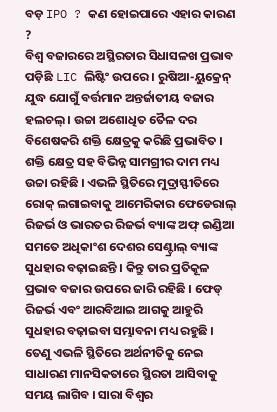ବଡ଼ IPO ? କଣ ହୋଇପାରେ ଏହାର କାରଣ ?
ବିଶ୍ବ ବଜାରରେ ଅସ୍ଥିରତାର ସିଧାସଳଖ ପ୍ରଭାବ ପଡ଼ିଛି LIC ଲିଷ୍ଟିଂ ଉପରେ । ରୁଷିଆ-ୟୁକ୍ରେନ୍ ଯୁଦ୍ଧ ଯୋଗୁଁ ବର୍ତ୍ତମାନ ଅନ୍ତର୍ଜାତୀୟ ବଜାର ହଲଚଲ୍ । ଉଚ୍ଚା ଅଶୋଧିତ ତୈଳ ଦର ବିଶେଷକରି ଶକ୍ତି କ୍ଷେତ୍ରକୁ କରିଛି ପ୍ରଭାବିତ । ଶକ୍ତି କ୍ଷେତ୍ର ସହ ବିଭିନ୍ନ ସାମଗ୍ରୀର ଦାମ ମଧ୍ୟ ଉଚ୍ଚା ରହିଛି । ଏଭଳି ସ୍ଥିତିରେ ମୁଦ୍ରାସ୍ଫୀତିରେ ରୋକ୍ ଲଗାଇବାକୁ ଆମେରିକାର ଫେଡେରାଲ୍ ରିଜର୍ଭ ଓ ଭାରତର ରିଜର୍ଭ ବ୍ୟାଙ୍କ ଅଫ୍ ଇଣ୍ଡିଆ ସମତେ ଅଧିକାଂଶ ଦେଶର ସେଣ୍ଟ୍ରାଲ୍ ବ୍ୟାଙ୍କ ସୁଧହାର ବଢ଼ାଇଛନ୍ତି । କିନ୍ତୁ ତାର ପ୍ରତିକୂଳ ପ୍ରଭାବ ବଜାର ଉପରେ ଜାରି ରହିଛି । ଫେଡ୍ ରିଜର୍ଭ ଏବଂ ଆରବିଆଇ ଆଗକୁ ଆହୁରି ସୁଧହାର ବଢ଼ାଇବା ସମ୍ଭାବନା ମଧ୍ୟ ରହୁଛି । ତେଣୁ ଏଭଳି ସ୍ଥିତିରେ ଅର୍ଥନୀତିକୁ ନେଇ ସାଧାରଣ ମାନସିକତାରେ ସ୍ଥିରତା ଆସିବାକୁ ସମୟ ଲାଗିବ । ସାରା ବିଶ୍ବର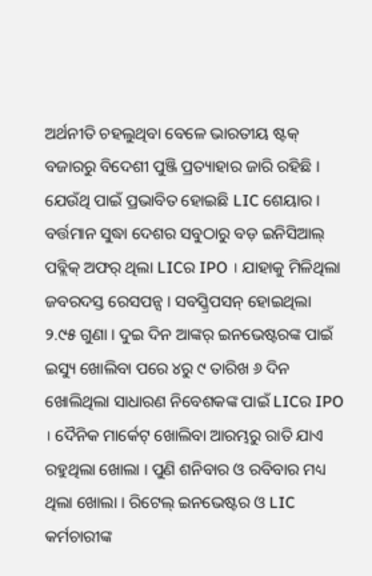ଅର୍ଥନୀତି ଚହଲୁଥିବା ବେଳେ ଭାରତୀୟ ଷ୍ଟକ୍ ବଜାରରୁ ବିଦେଶୀ ପୁଞ୍ଜି ପ୍ରତ୍ୟାହାର ଜାରି ରହିଛି । ଯେଉଁଥି ପାଇଁ ପ୍ରଭାବିତ ହୋଇଛି LIC ଶେୟାର ।
ବର୍ତ୍ତମାନ ସୁଦ୍ଧା ଦେଶର ସବୁଠାରୁ ବଡ଼ ଇନିସିଆଲ୍ ପବ୍ଲିକ୍ ଅଫର୍ ଥିଲା LICର IPO । ଯାହାକୁ ମିଳିଥିଲା ଜବରଦସ୍ତ ରେସପନ୍ସ । ସବସ୍କ୍ରିପସନ୍ ହୋଇଥିଲା ୨.୯୫ ଗୁଣା । ଦୁଇ ଦିନ ଆଙ୍କର୍ ଇନଭେଷ୍ଟରଙ୍କ ପାଇଁ ଇସ୍ୟୁ ଖୋଲିବା ପରେ ୪ରୁ ୯ ତାରିଖ ୬ ଦିନ ଖୋଲିଥିଲା ସାଧାରଣ ନିବେଶକଙ୍କ ପାଇଁ LICର IPO । ଦୈନିକ ମାର୍କେଟ୍ ଖୋଲିବା ଆରମ୍ଭରୁ ରାତି ଯାଏ ରହୁଥିଲା ଖୋଲା । ପୁଣି ଶନିବାର ଓ ରବିବାର ମଧ୍ୟ ଥିଲା ଖୋଲା । ରିଟେଲ୍ ଇନଭେଷ୍ଟର ଓ LIC କର୍ମଚାରୀଙ୍କ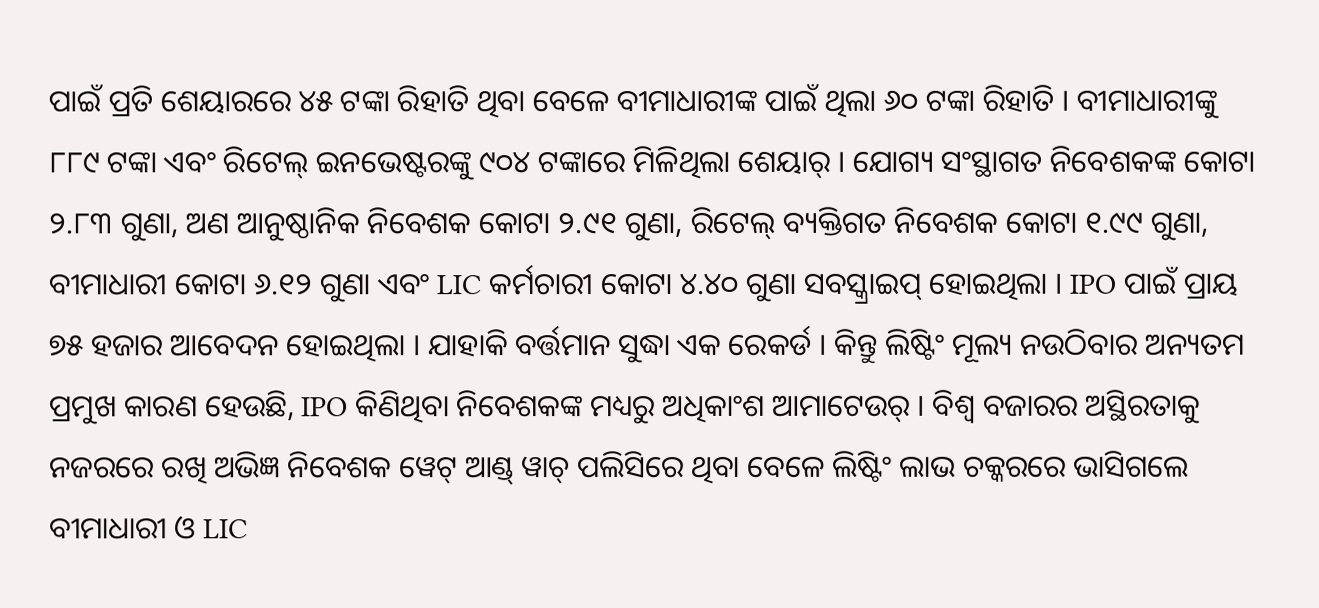ପାଇଁ ପ୍ରତି ଶେୟାରରେ ୪୫ ଟଙ୍କା ରିହାତି ଥିବା ବେଳେ ବୀମାଧାରୀଙ୍କ ପାଇଁ ଥିଲା ୬୦ ଟଙ୍କା ରିହାତି । ବୀମାଧାରୀଙ୍କୁ ୮୮୯ ଟଙ୍କା ଏବଂ ରିଟେଲ୍ ଇନଭେଷ୍ଟରଙ୍କୁ ୯୦୪ ଟଙ୍କାରେ ମିଳିଥିଲା ଶେୟାର୍ । ଯୋଗ୍ୟ ସଂସ୍ଥାଗତ ନିବେଶକଙ୍କ କୋଟା ୨.୮୩ ଗୁଣା, ଅଣ ଆନୁଷ୍ଠାନିକ ନିବେଶକ କୋଟା ୨.୯୧ ଗୁଣା, ରିଟେଲ୍ ବ୍ୟକ୍ତିଗତ ନିବେଶକ କୋଟା ୧.୯୯ ଗୁଣା, ବୀମାଧାରୀ କୋଟା ୬.୧୨ ଗୁଣା ଏବଂ LIC କର୍ମଚାରୀ କୋଟା ୪.୪୦ ଗୁଣା ସବସ୍କ୍ରାଇପ୍ ହୋଇଥିଲା । IPO ପାଇଁ ପ୍ରାୟ ୭୫ ହଜାର ଆବେଦନ ହୋଇଥିଲା । ଯାହାକି ବର୍ତ୍ତମାନ ସୁଦ୍ଧା ଏକ ରେକର୍ଡ । କିନ୍ତୁ ଲିଷ୍ଟିଂ ମୂଲ୍ୟ ନଉଠିବାର ଅନ୍ୟତମ ପ୍ରମୁଖ କାରଣ ହେଉଛି, IPO କିଣିଥିବା ନିବେଶକଙ୍କ ମଧ୍ୟରୁ ଅଧିକାଂଶ ଆମାଟେଉର୍ । ବିଶ୍ବ ବଜାରର ଅସ୍ଥିରତାକୁ ନଜରରେ ରଖି ଅଭିଜ୍ଞ ନିବେଶକ ୱେଟ୍ ଆଣ୍ଡ୍ ୱାଚ୍ ପଲିସିରେ ଥିବା ବେଳେ ଲିଷ୍ଟିଂ ଲାଭ ଚକ୍କରରେ ଭାସିଗଲେ ବୀମାଧାରୀ ଓ LIC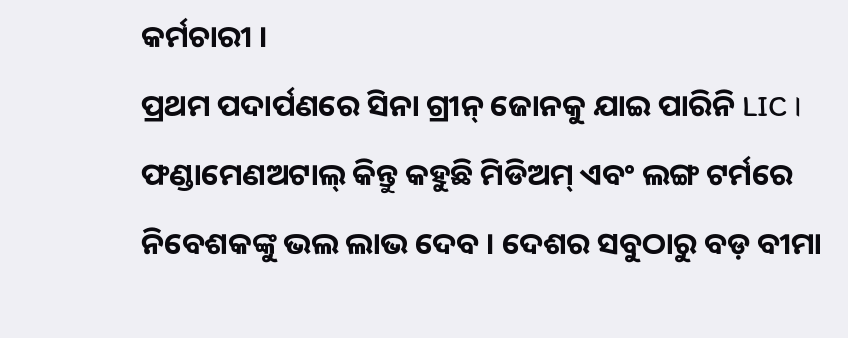କର୍ମଚାରୀ ।
ପ୍ରଥମ ପଦାର୍ପଣରେ ସିନା ଗ୍ରୀନ୍ ଜୋନକୁ ଯାଇ ପାରିନି LIC । ଫଣ୍ଡାମେଣଅଟାଲ୍ କିନ୍ତୁ କହୁଛି ମିଡିଅମ୍ ଏବଂ ଲଙ୍ଗ ଟର୍ମରେ ନିବେଶକଙ୍କୁ ଭଲ ଲାଭ ଦେବ । ଦେଶର ସବୁଠାରୁ ବଡ଼ ବୀମା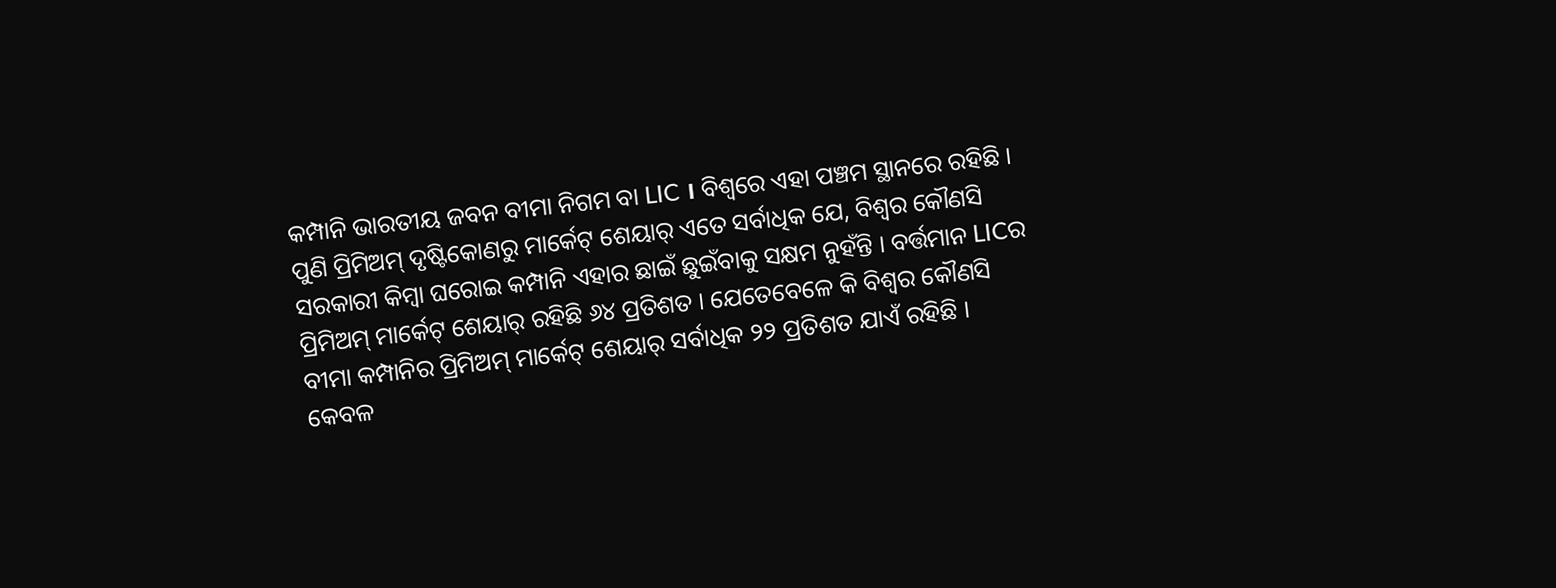କମ୍ପାନି ଭାରତୀୟ ଜବନ ବୀମା ନିଗମ ବା LIC । ବିଶ୍ବରେ ଏହା ପଞ୍ଚମ ସ୍ଥାନରେ ରହିଛି । ପୁଣି ପ୍ରିମିଅମ୍ ଦୃଷ୍ଟିକୋଣରୁ ମାର୍କେଟ୍ ଶେୟାର୍ ଏତେ ସର୍ବାଧିକ ଯେ, ବିଶ୍ବର କୌଣସି ସରକାରୀ କିମ୍ବା ଘରୋଇ କମ୍ପାନି ଏହାର ଛାଇଁ ଛୁଇଁବାକୁ ସକ୍ଷମ ନୁହଁନ୍ତି । ବର୍ତ୍ତମାନ LICର ପ୍ରିମିଅମ୍ ମାର୍କେଟ୍ ଶେୟାର୍ ରହିଛି ୬୪ ପ୍ରତିଶତ । ଯେତେବେଳେ କି ବିଶ୍ବର କୌଣସି ବୀମା କମ୍ପାନିର ପ୍ରିମିଅମ୍ ମାର୍କେଟ୍ ଶେୟାର୍ ସର୍ବାଧିକ ୨୨ ପ୍ରତିଶତ ଯାଏଁ ରହିଛି । କେବଳ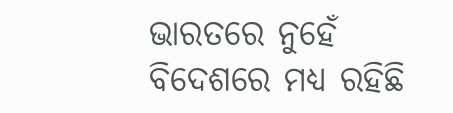ଭାରତରେ ନୁହେଁ ବିଦେଶରେ ମଧ୍ୟ ରହିଛି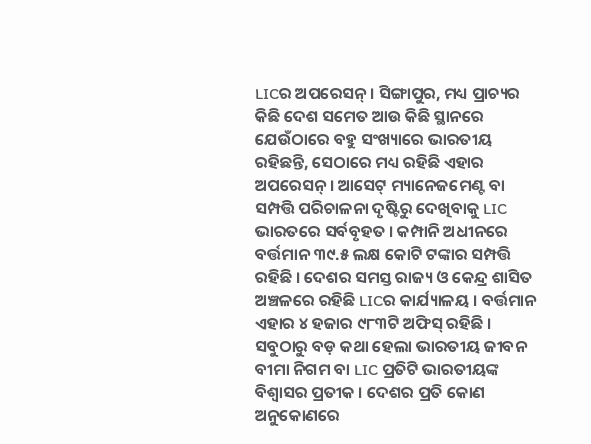LICର ଅପରେସନ୍ । ସିଙ୍ଗାପୁର, ମଧ୍ୟ ପ୍ରାଚ୍ୟର କିଛି ଦେଶ ସମେତ ଆଉ କିଛି ସ୍ଥାନରେ ଯେଉଁଠାରେ ବହୁ ସଂଖ୍ୟାରେ ଭାରତୀୟ ରହିଛନ୍ତି, ସେଠାରେ ମଧ୍ୟ ରହିଛି ଏହାର ଅପରେସନ୍ । ଆସେଟ୍ ମ୍ୟାନେଜମେଣ୍ଟ ବା ସମ୍ପତ୍ତି ପରିଚାଳନା ଦୃଷ୍ଟିରୁ ଦେଖିବାକୁ LIC ଭାରତରେ ସର୍ବବୃହତ । କମ୍ପାନି ଅଧୀନରେ ବର୍ତ୍ତମାନ ୩୯.୫ ଲକ୍ଷ କୋଟି ଟଙ୍କାର ସମ୍ପତ୍ତି ରହିଛି । ଦେଶର ସମସ୍ତ ରାଜ୍ୟ ଓ କେନ୍ଦ୍ର ଶାସିତ ଅଞ୍ଚଳରେ ରହିଛି LICର କାର୍ଯ୍ୟାଳୟ । ବର୍ତ୍ତମାନ ଏହାର ୪ ହଜାର ୯୮୩ଟି ଅଫିସ୍ ରହିଛି । ସବୁଠାରୁ ବଡ଼ କଥା ହେଲା ଭାରତୀୟ ଜୀବନ ବୀମା ନିଗମ ବା LIC ପ୍ରତିଟି ଭାରତୀୟଙ୍କ ବିଶ୍ବାସର ପ୍ରତୀକ । ଦେଶର ପ୍ରତି କୋଣ ଅନୁକୋଣରେ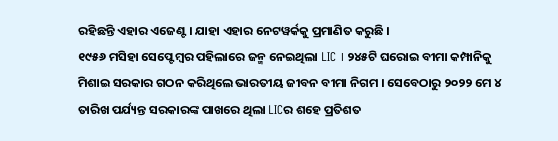ରହିଛନ୍ତି ଏହାର ଏଜେଣ୍ଟ । ଯାହା ଏହାର ନେଟୱର୍କକୁ ପ୍ରମାଣିତ କରୁଛି ।
୧୯୫୬ ମସିହା ସେପ୍ଟେମ୍ବର ପହିଲାରେ ଜନ୍ମ ନେଇଥିଲା LIC । ୨୪୫ଟି ଘରୋଇ ବୀମା କମ୍ପାନିକୁ ମିଶାଇ ସରକାର ଗଠନ କରିଥିଲେ ଭାରତୀୟ ଜୀବନ ବୀମା ନିଗମ । ସେବେଠାରୁ ୨୦୨୨ ମେ ୪ ତାରିଖ ପର୍ଯ୍ୟନ୍ତ ସରକାରଙ୍କ ପାଖରେ ଥିଲା LICର ଶହେ ପ୍ରତିଶତ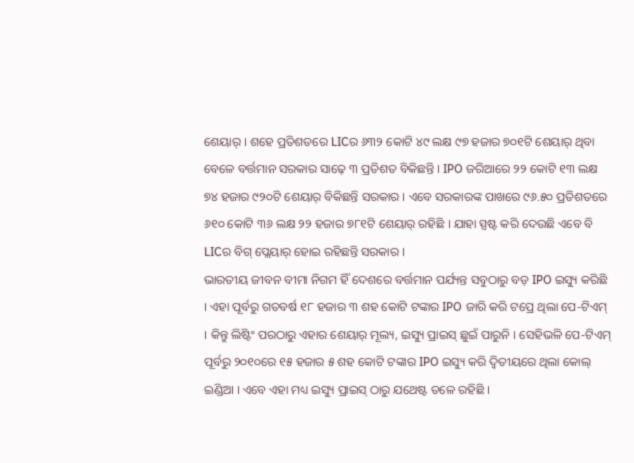ଶେୟାର୍ । ଶହେ ପ୍ରତିଶତରେ LICର ୬୩୨ କୋଟି ୪୯ ଲକ୍ଷ ୯୭ ହଜାର ୭୦୧ଟି ଶେୟାର୍ ଥିବା ବେଳେ ବର୍ତ୍ତମାନ ସରକାର ସାଢ଼େ ୩ ପ୍ରତିଶତ ବିକିଛନ୍ତି । IPO ଜରିଆରେ ୨୨ କୋଟି ୧୩ ଲକ୍ଷ ୭୪ ହଜାର ୯୨୦ଟି ଶେୟାର୍ ବିକିଛନ୍ତି ସରକାର । ଏବେ ସରକାରଙ୍କ ପାଖରେ ୯୬.୫୦ ପ୍ରତିଶତରେ ୬୧୦ କୋଟି ୩୬ ଲକ୍ଷ ୨୨ ହଜାର ୭୮୧ଟି ଶେୟାର୍ ରହିଛି । ଯାହା ସ୍ପଷ୍ଟ କରି ଦେଉଛି ଏବେ ବି LICର ବିଗ୍ ପ୍ଲେୟାର୍ ହୋଇ ରହିଛନ୍ତି ସରକାର ।
ଭାରତୀୟ ଜୀବନ ବୀମା ନିଗମ ହିଁ ଦେଶରେ ବର୍ତ୍ତମାନ ପର୍ଯ୍ୟନ୍ତ ସବୁଠାରୁ ବଡ଼ IPO ଇସ୍ୟୁ କରିଛି । ଏହା ପୂର୍ବରୁ ଗତବର୍ଷ ୧୮ ହଜାର ୩ ଶହ କୋଟି ଟଙ୍କାର IPO ଜାରି କରି ଟପ୍ରେ ଥିଲା ପେ-ଟିଏମ୍ । କିନ୍ତୁ ଲିଷ୍ଟିଂ ପରଠାରୁ ଏହାର ଶେୟାର୍ ମୂଲ୍ୟ, ଇସ୍ୟୁ ପ୍ରାଇସ୍ ଛୁଇଁ ପାରୁନି । ସେହିଭଳି ପେ-ଟିଏମ୍ ପୂର୍ବରୁ ୨୦୧୦ରେ ୧୫ ହଜାର ୫ ଶହ କୋଟି ଟଙ୍କାର IPO ଇସ୍ୟୁ କରି ଦ୍ବିତୀୟରେ ଥିଲା କୋଲ୍ ଇଣ୍ଡିଆ । ଏବେ ଏହା ମଧ୍ୟ ଇସ୍ୟୁ ପ୍ରାଇସ୍ ଠାରୁ ଯଥେଷ୍ଟ ତଳେ ରହିଛି ।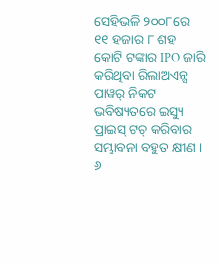ସେହିଭଳି ୨୦୦୮ରେ ୧୧ ହଜାର ୮ ଶହ କୋଟି ଟଙ୍କାର IPO ଜାରି କରିଥିବା ରିଲାଅଏନ୍ସ ପାୱର୍ ନିକଟ ଭବିଷ୍ୟତରେ ଇସ୍ୟୁ ପ୍ରାଇସ୍ ଟଚ୍ କରିବାର ସମ୍ଭାବନା ବହୁତ କ୍ଷୀଣ । ୬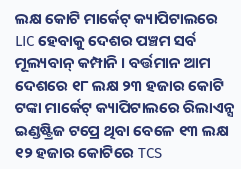ଲକ୍ଷ କୋଟି ମାର୍କେଟ୍ କ୍ୟାପିଟାଲରେ LIC ହେବାକୁ ଦେଶର ପଞ୍ଚମ ସର୍ବ ମୂଲ୍ୟବାନ୍ କମ୍ପାନି । ବର୍ତ୍ତମାନ ଆମ ଦେଶରେ ୧୮ ଲକ୍ଷ ୨୩ ହଜାର କୋଟି ଟଙ୍କା ମାର୍କେଟ୍ କ୍ୟାପିଟାଲରେ ରିଲାଏନ୍ସ ଇଣ୍ଡଷ୍ଟ୍ରିଜ ଟପ୍ରେ ଥିବା ବେଳେ ୧୩ ଲକ୍ଷ ୧୨ ହଜାର କୋଟିରେ TCS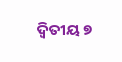ଦ୍ବିତୀୟ ୭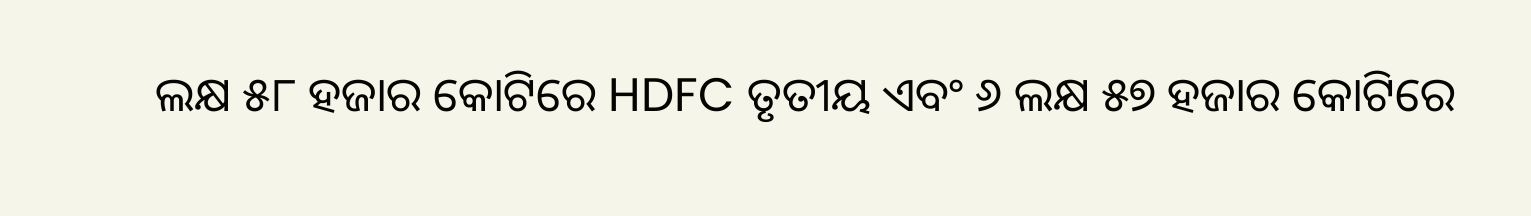ଲକ୍ଷ ୫୮ ହଜାର କୋଟିରେ HDFC ତୃତୀୟ ଏବଂ ୬ ଲକ୍ଷ ୫୭ ହଜାର କୋଟିରେ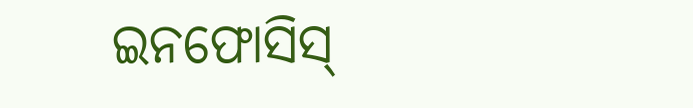ଇନଫୋସିସ୍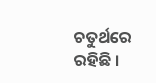ଚତୁର୍ଥରେ ରହିଛି ।